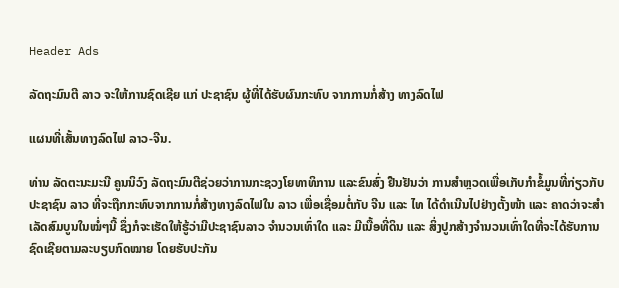Header Ads

ລັດຖະມົນຕີ ລາວ ຈະໃຫ້ການຊົດເຊີຍ ແກ່ ປະຊາຊົນ ຜູ້ທີ່ໄດ້ຮັບຜົນກະທົບ ຈາກການກໍ່ສ້າງ ທາງລົດໄຟ

ແຜນທີ່ເສັ້ນທາງລົດໄຟ ລາວ-ຈີນ.

ທ່ານ ລັດຕະນະມະນີ ຄູນນິວົງ ລັດຖະມົນຕີຊ່ວຍວ່າການກະຊວງໂຍທາທິການ ແລະຂົນສົ່ງ ຢືນຢັນວ່າ ການສຳຫຼວດເພື່ອເກັບກຳຂໍ້ມູນທີ່ກ່ຽວກັບ ປະຊາຊົນ ລາວ ທີ່ຈະຖືກກະທົບຈາກການກໍ່ສ້າງທາງລົດໄຟໃນ ລາວ ເພື່ອເຊື່ອມຕໍ່ກັບ ຈີນ ແລະ ໄທ ໄດ້ດຳເນີນໄປຢ່າງຕັ້ງໜ້າ ແລະ ຄາດວ່າຈະສຳເລັດສົມບູນໃນໝໍ່ໆນີ້ ຊຶ່ງກໍຈະເຮັດໃຫ້ຮູ້ວ່າມີປະຊາຊົນລາວ ຈຳນວນເທົ່າໃດ ແລະ ມີເນື້ອທີ່ດິນ ແລະ ສິ່ງປູກສ້າງຈຳນວນເທົ່າໃດທີ່ຈະໄດ້ຮັບການຊົດເຊີຍຕາມລະບຽບກົດໝາຍ ໂດຍຮັບປະກັນ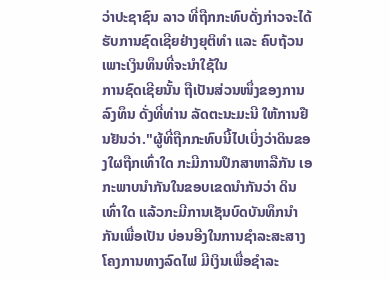ວ່າປະຊາຊົນ ລາວ ທີ່ຖືກກະທົບດັ່ງກ່າວຈະໄດ້ຮັບການຊົດເຊີຍຢ່າງຍຸຕິທຳ ແລະ ຄົບຖ້ວນ ເພາະເງິນທຶນທີ່ຈະນຳໃຊ້ໃນ
ການຊົດເຊີຍນັ້ນ ຖືເປັນສ່ວນໜຶ່ງຂອງການລົງທຶນ ດັ່ງທີ່ທ່ານ ລັດຕະນະມະນີ ໃຫ້ການຢືນຢັນວ່າ."ຜູ້ທີ່ຖືກກະທົບນີ້ໄປເບິ່ງວ່າດິນຂອງໃຜຖືກເທົ່າໃດ ກະມີການປຶກສາຫາລືກັນ ເອກະພາບນຳກັນໃນຂອບເຂດນຳກັນວ່າ ດິນເທົ່າໃດ ແລ້ວກະມີການເຊັນບົດບັນທຶກນຳ ກັນເພື່ອເປັນ ບ່ອນອີງໃນການຊຳລະສະສາງໂຄງການທາງລົດໄຟ ມີເງິນເພື່ອຊຳລະ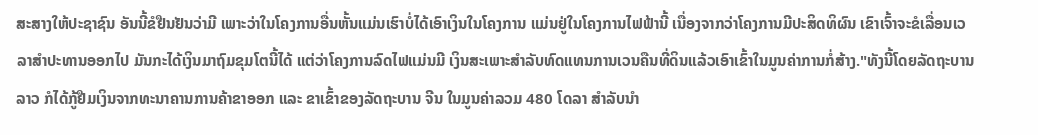ສະສາງໃຫ້ປະຊາຊົນ ອັນນີ້ຂໍຢືນຢັນວ່າມີ ເພາະວ່າໃນໂຄງການອື່ນຫັ້ນແມ່ນເຮົາບໍ່ໄດ້ເອົາເງິນໃນໂຄງການ ແມ່ນຢູ່ໃນໂຄງການໄຟຟ້ານີ້ ເນື່ອງຈາກວ່າໂຄງການມີປະສິດທິຜົນ ເຂົາເຈົ້າຈະຂໍເລື່ອນເວລາສຳປະທານອອກໄປ ມັນກະໄດ້ເງິນມາຖົມຂຸມໂຕນີ້ໄດ້ ແຕ່ວ່າໂຄງການລົດໄຟແມ່ນມີ ເງິນສະເພາະສຳລັບທົດແທນການເວນຄືນທີ່ດິນແລ້ວເອົາເຂົ້າໃນມູນຄ່າການກໍ່ສ້າງ."ທັງນີ້ໂດຍລັດຖະບານລາວ ກໍໄດ້ກູ້ຢືມເງິນຈາກທະນາຄານການຄ້າຂາອອກ ແລະ ຂາເຂົ້າຂອງລັດຖະບານ ຈີນ ໃນມູນຄ່າລວມ 480 ໂດລາ ສຳລັບນຳ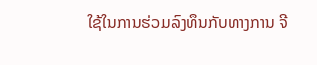ໃຊ້ໃນການຮ່ວມລົງທຶນກັບທາງການ ຈີ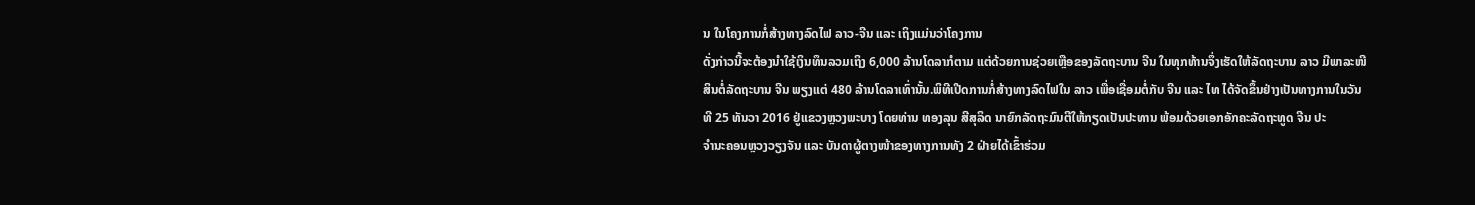ນ ໃນໂຄງການກໍ່ສ້າງທາງລົດໄຟ ລາວ-ຈີນ ແລະ ເຖິງແມ່ນວ່າໂຄງການ
ດັ່ງກ່າວນີ້ຈະຕ້ອງນຳໃຊ້ເງິນທຶນລວມເຖິງ 6,000 ລ້ານໂດລາກໍຕາມ ແຕ່ດ້ວຍການຊ່ວຍເຫຼືອຂອງລັດຖະບານ ຈີນ ໃນທຸກທ້ານຈຶ່ງເຮັດໃຫ້ລັດຖະບານ ລາວ ມີພາລະໜີສິນຕໍ່ລັດຖະບານ ຈີນ ພຽງແຕ່ 480 ລ້ານໂດລາເທົ່ານັ້ນ.ພິທີເປີດການກໍ່ສ້າງທາງລົດໄຟໃນ ລາວ ເພື່ອເຊື່ອມຕໍ່ກັບ ຈີນ ແລະ ໄທ ໄດ້ຈັດຂຶ້ນຢ່າງເປັນທາງການໃນວັນທີ 25 ທັນວາ 2016 ຢູ່ແຂວງຫຼວງພະບາງ ໂດຍທ່ານ ທອງລຸນ ສີສຸລິດ ນາຍົກລັດຖະມົນຕີໃຫ້ກຽດເປັນປະທານ ພ້ອມດ້ວຍເອກອັກຄະລັດຖະທູດ ຈີນ ປະ
ຈຳນະຄອນຫຼວງວຽງຈັນ ແລະ ບັນດາຜູ້ຕາງໜ້າຂອງທາງການທັງ 2 ຝ່າຍໄດ້ເຂົ້າຮ່ວມ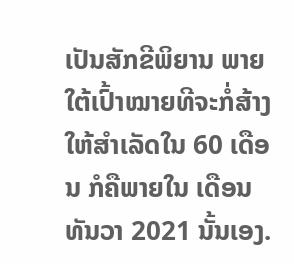ເປັນສັກຂີພິຍານ ພາຍໃຕ້ເປົ້າໝາຍທີຈະກໍ່ສ້າງໃຫ້ສຳເລັດໃນ 60 ເດືອນ ກໍຄືພາຍໃນ ເດືອນທັນວາ 2021 ນັ້ນເອງ.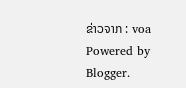ຂ່າວຈາກ : voa
Powered by Blogger.